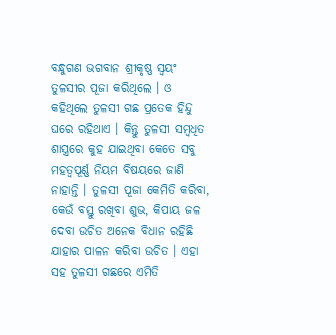ବନ୍ଧୁଗଣ ଭଗବାନ ଶ୍ରୀକୃଷ୍ଣ ସ୍ଵୟଂ ତୁଳସୀର ପୂଜା କରିଥିଲେ । ଓ କହିଥିଲେ ତୁଳସୀ ଗଛ ପ୍ରତେକ ହିନ୍ଦୁ ଘରେ ରହିଥାଏ । କିନ୍ତୁ ତୁଳସୀ ସମ୍ବଧିତ ଶାସ୍ତ୍ରରେ କୁହ ଯାଇଥିବା କେତେ ସବୁ ମହତ୍ବପୂର୍ଣ୍ଣ ନିୟମ ବିଷୟରେ ଜାଣି ନାହାନ୍ତି । ତୁଳସୀ ପୂଜା କେମିତି କରିବା, କେଉଁ ବସ୍ତୁ ରଖିବା ଶୁଭ, କିପାୟ ଜଳ ଦେବା ଉଚିତ ଅନେକ ବିଧାନ ରହିଛି ଯାହାର ପାଳନ କରିବା ଉଚିତ । ଏହା ସହ ତୁଳସୀ ଗଛରେ ଏମିତି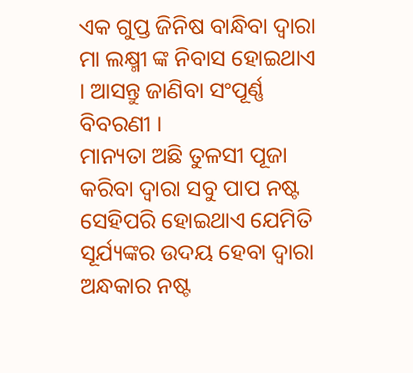ଏକ ଗୁପ୍ତ ଜିନିଷ ବାନ୍ଧିବା ଦ୍ଵାରା ମା ଲକ୍ଷ୍ମୀ ଙ୍କ ନିବାସ ହୋଇଥାଏ । ଆସନ୍ତୁ ଜାଣିବା ସଂପୂର୍ଣ୍ଣ ବିବରଣୀ ।
ମାନ୍ୟତା ଅଛି ତୁଳସୀ ପୂଜା କରିବା ଦ୍ଵାରା ସବୁ ପାପ ନଷ୍ଟ ସେହିପରି ହୋଇଥାଏ ଯେମିତି ସୂର୍ଯ୍ୟଙ୍କର ଉଦୟ ହେବା ଦ୍ଵାରା ଅନ୍ଧକାର ନଷ୍ଟ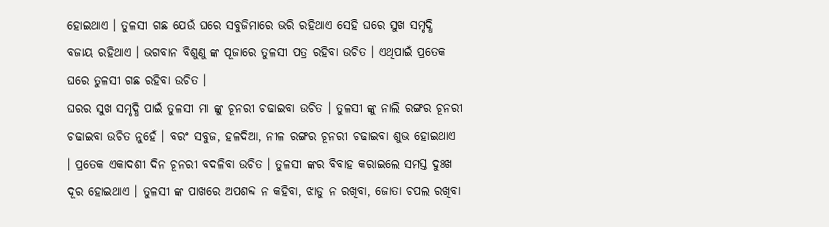ହୋଇଥାଏ । ତୁଳସୀ ଗଛ ଯେଉଁ ଘରେ ସବୁଜିମାରେ ଭରି ରହିଥାଏ ସେହି ଘରେ ସୁଖ ସମୃଦ୍ଧି ବଜାୟ ରହିଥାଏ । ଭଗବାନ ବିଶୁଣୁ ଙ୍କ ପୂଜାରେ ତୁଳସୀ ପତ୍ର ରହିବା ଉଚିତ । ଏଥିପାଇଁ ପ୍ରତେକ ଘରେ ତୁଳସୀ ଗଛ ରହିବା ଉଚିତ ।
ଘରର ସୁଖ ସମୃଦ୍ଧି ପାଇଁ ତୁଳସୀ ମା ଙ୍କୁ ଚୂନରୀ ଚଢାଇବା ଉଚିତ । ତୁଳସୀ ଙ୍କୁ ନାଲି ରଙ୍ଗର ଚୂନରୀ ଚଢାଇବା ଉଚିତ ନୁହେଁ । ବରଂ ସବୁଜ, ହଳଦିଆ, ନୀଳ ରଙ୍ଗର ଚୂନରୀ ଚଢାଇବା ଶୁଭ ହୋଇଥାଏ । ପ୍ରତେକ ଏକାଦଶୀ ଦିନ ଚୂନରୀ ବଦଳିବା ଉଚିତ । ତୁଳସୀ ଙ୍କର ବିବାହ କରାଇଲେ ସମସ୍ତ ଦୁଃଖ ଦୂର ହୋଇଥାଏ । ତୁଳସୀ ଙ୍କ ପାଖରେ ଅପଶବ୍ଦ ନ କହିବା, ଝାଡୁ ନ ରଖିବା, ଜୋତା ଚପଲ ରଖିବା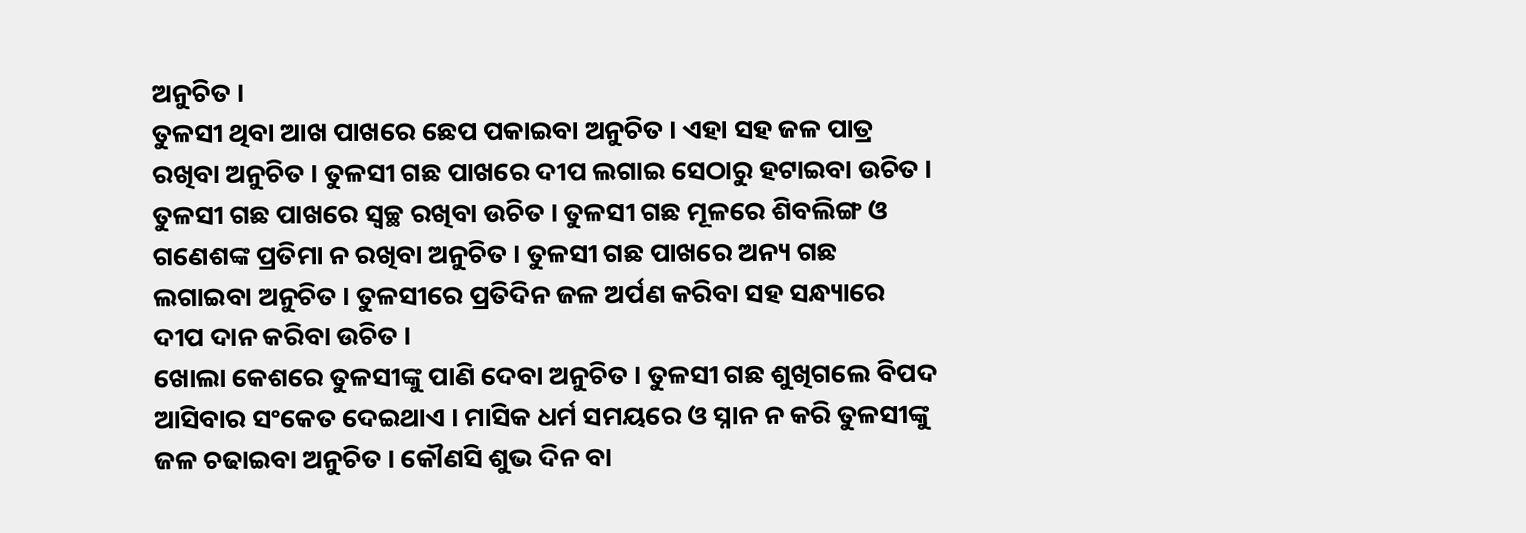ଅନୁଚିତ ।
ତୁଳସୀ ଥିବା ଆଖ ପାଖରେ ଛେପ ପକାଇବା ଅନୁଚିତ । ଏହା ସହ ଜଳ ପାତ୍ର ରଖିବା ଅନୁଚିତ । ତୁଳସୀ ଗଛ ପାଖରେ ଦୀପ ଲଗାଇ ସେଠାରୁ ହଟାଇବା ଉଚିତ । ତୁଳସୀ ଗଛ ପାଖରେ ସ୍ଵଚ୍ଛ ରଖିବା ଉଚିତ । ତୁଳସୀ ଗଛ ମୂଳରେ ଶିବଲିଙ୍ଗ ଓ ଗଣେଶଙ୍କ ପ୍ରତିମା ନ ରଖିବା ଅନୁଚିତ । ତୁଳସୀ ଗଛ ପାଖରେ ଅନ୍ୟ ଗଛ ଲଗାଇବା ଅନୁଚିତ । ତୁଳସୀରେ ପ୍ରତିଦିନ ଜଳ ଅର୍ପଣ କରିବା ସହ ସନ୍ଧ୍ୟାରେ ଦୀପ ଦାନ କରିବା ଉଚିତ ।
ଖୋଲା କେଶରେ ତୁଳସୀଙ୍କୁ ପାଣି ଦେବା ଅନୁଚିତ । ତୁଳସୀ ଗଛ ଶୁଖିଗଲେ ବିପଦ ଆସିବାର ସଂକେତ ଦେଇଥାଏ । ମାସିକ ଧର୍ମ ସମୟରେ ଓ ସ୍ନାନ ନ କରି ତୁଳସୀଙ୍କୁ ଜଳ ଚଢାଇବା ଅନୁଚିତ । କୌଣସି ଶୁଭ ଦିନ ବା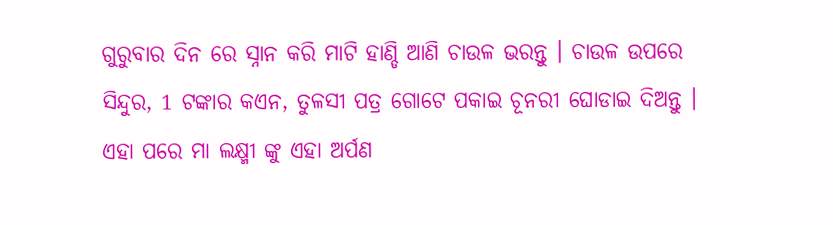ଗୁରୁବାର ଦିନ ରେ ସ୍ନାନ କରି ମାଟି ହାଣ୍ଡି ଆଣି ଚାଉଳ ଭରନ୍ତୁ । ଚାଉଳ ଉପରେ ସିନ୍ଦୁର, 1 ଟଙ୍କାର କଏନ, ତୁଳସୀ ପତ୍ର ଗୋଟେ ପକାଇ ଚୂନରୀ ଘୋଡାଇ ଦିଅନ୍ତୁ ।
ଏହା ପରେ ମା ଲକ୍ଷ୍ମୀ ଙ୍କୁ ଏହା ଅର୍ପଣ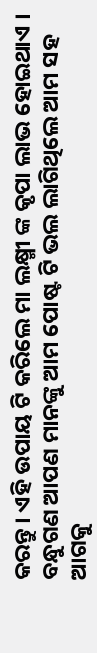କରନ୍ତୁ । ଏହି ଉପାୟ ଟି କରିଲେ ମା ଲକ୍ଷ୍ମୀ ଙ୍କ କୃପା ଲାଭ ହୋଇଥାଏ । ବନ୍ଧୁଗଣ ଆପଣ ମାନଙ୍କୁ ଆମ ପୋଷ୍ଟ ଟି ଭଲ ଲାଗିଥିଲେ ଆମ ସହ ଆଗକୁ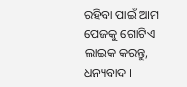ରହିବା ପାଇଁ ଆମ ପେଜକୁ ଗୋଟିଏ ଲାଇକ କରନ୍ତୁ, ଧନ୍ୟବାଦ ।